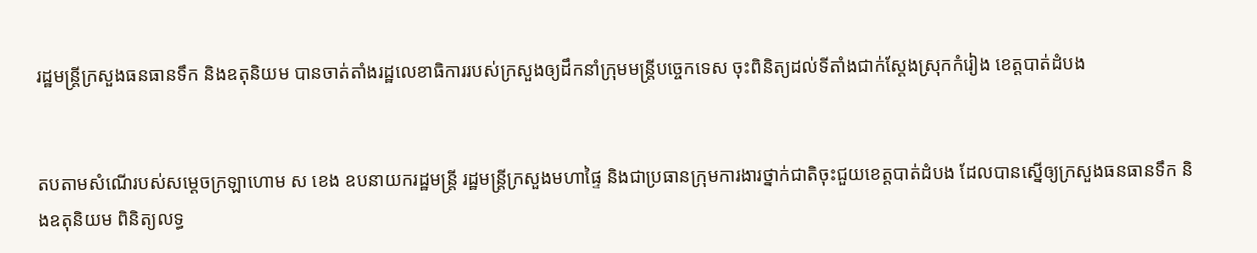រដ្ឋមន្ត្រីក្រសួងធនធានទឹក និងឧតុនិយម បានចាត់តាំងរដ្ឋលេខាធិការរបស់ក្រសួងឲ្យដឹកនាំក្រុមមន្ត្រីបច្ចេកទេស ចុះពិនិត្យដល់ទីតាំងជាក់ស្តែងស្រុកកំរៀង ខេត្តបាត់ដំបង


តបតាមសំណើរបស់សម្តេចក្រឡាហោម ស ខេង ឧបនាយករដ្ឋមន្ត្រី រដ្ឋមន្ត្រីក្រសួងមហាផ្ទៃ និងជាប្រធានក្រុមការងារថ្នាក់ជាតិចុះជួយខេត្តបាត់ដំបង ដែលបានស្នើឲ្យក្រសួងធនធានទឹក និងឧតុនិយម ពិនិត្យលទ្ធ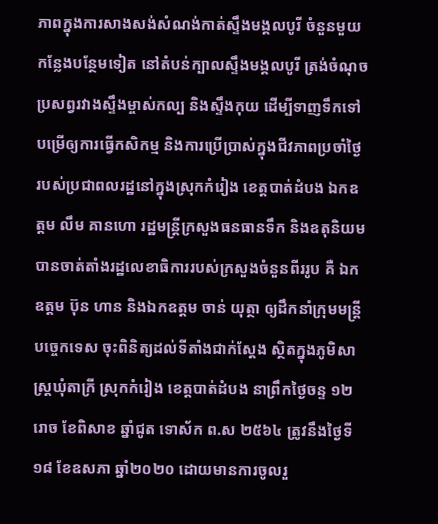ភាពក្នុងការសាងសង់សំណង់កាត់ស្ទឹងមង្គលបូរី ចំនួនមួយកន្លែងបន្ថែមទៀត នៅតំបន់ក្បាលស្ទឹងមង្គលបូរី ត្រង់ចំណុចប្រសព្វរវាងស្ទឹងម្ចាស់កល្ប និងស្ទឹងកុយ ដើម្បីទាញទឹកទៅបម្រើឲ្យការធ្វើកសិកម្ម និងការប្រើប្រាស់ក្នុងជីវភាពប្រចាំថ្ងៃរបស់ប្រជាពលរដ្ឋនៅក្នុងស្រុកកំរៀង ខេត្តបាត់ដំបង ឯកឧត្តម លឹម គានហោ រដ្ឋមន្ត្រីក្រសួងធនធានទឹក និងឧតុនិយម បានចាត់តាំងរដ្ឋលេខាធិការរបស់ក្រសួងចំនួនពីររូប គឺ ឯកឧត្តម ប៊ុន ហាន និងឯកឧត្តម ចាន់ យុត្ថា ឲ្យដឹកនាំក្រុមមន្ត្រីបច្ចេកទេស ចុះពិនិត្យដល់ទីតាំងជាក់ស្តែង ស្ថិតក្នុងភូមិសាស្ត្រឃុំតាក្រី ស្រុកកំរៀង ខេត្តបាត់ដំបង នាព្រឹកថ្ងៃចន្ទ ១២រោច ខែពិសាខ ឆ្នាំជូត ទោស័ក ព.ស ២៥៦៤ ត្រូវនឹងថ្ងៃទី១៨ ខែឧសភា ឆ្នាំ២០២០ ដោយមានការចូលរួ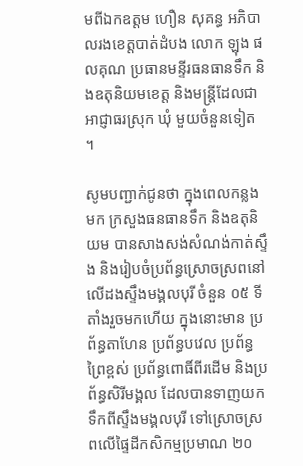មពីឯកឧត្តម ហឿន សុគន្ធ អភិបាលរងខេត្តបាត់ដំបង លោក ឡុង ផលគុណ ប្រធានមន្ទីរធនធានទឹក និងឧតុនិយមខេត្ត និងមន្ត្រីដែលជាអាជ្ញាធរស្រុក ឃុំ មួយចំនួនទៀត ។

សូមបញ្ជាក់ជូនថា ក្នុងពេលកន្លងមក ក្រសួងធនធានទឹក និងឧតុនិយម បានសាងសង់សំណង់កាត់ស្ទឹង និងរៀបចំប្រព័ន្ធស្រោចស្រពនៅលើដងស្ទឹងមង្គលបុរី ចំនួន ០៥ ទីតាំងរួចមកហើយ ក្នុងនោះមាន ប្រព័ន្ធតាហែន ប្រព័ន្ធបវេល ប្រព័ន្ធព្រៃខ្ពស់ ប្រព័ន្ធពោធិ៍ពីរដើម និងប្រព័ន្ធសិរីមង្គល ដែលបានទាញយកទឹកពីស្ទឹងមង្គលបុរី ទៅស្រោចស្រពលើផ្ទៃដីកសិកម្មប្រមាណ ២០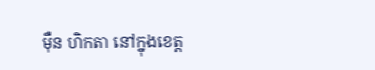ម៉ឺន ហិកតា នៅក្នុងខេត្ត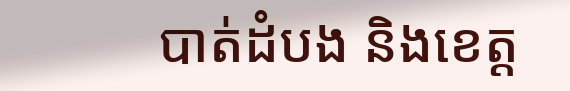បាត់ដំបង និងខេត្ត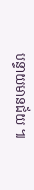បន្ទាយមានជ័យ ៕